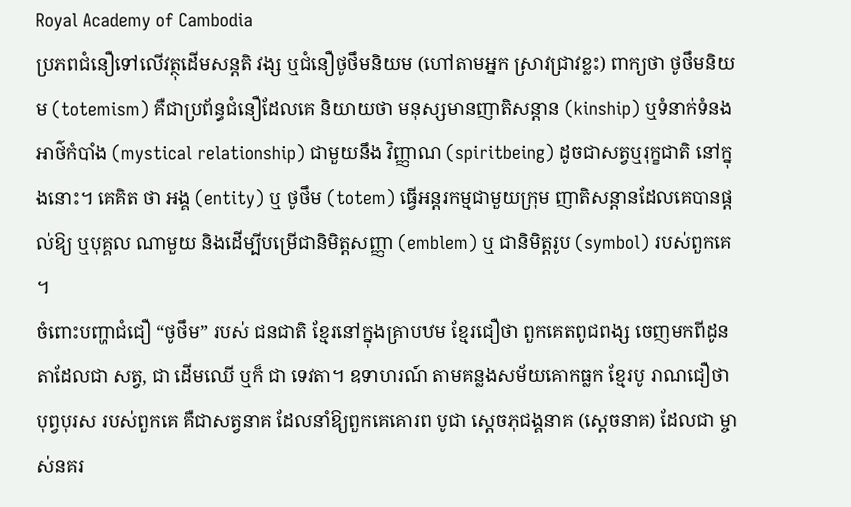Royal Academy of Cambodia
ប្រភពជំនឿទៅលើវត្ថុដើមសន្តតិ វង្ស ឬជំនឿថូថឹមនិយម (ហៅតាមអ្នក ស្រាវជ្រាវខ្លះ) ពាក្យថា ថូថឹមនិយម (totemism) គឺជាប្រព័ន្ធជំនឿដែលគេ និយាយថា មនុស្សមានញាតិសន្តាន (kinship) ឬទំនាក់ទំនងអាថ៌កំបាំង (mystical relationship) ជាមួយនឹង វិញ្ញាណ (spiritbeing) ដូចជាសត្វឬរុក្ខជាតិ នៅក្នុងនោះ។ គេគិត ថា អង្គ (entity) ឬ ថូថឹម (totem) ធ្វើអន្តរកម្មជាមួយក្រុម ញាតិសន្តានដែលគេបានផ្តល់ឱ្យ ឬបុគ្គល ណាមួយ និងដើម្បីបម្រើជានិមិត្តសញ្ញា (emblem) ឬ ជានិមិត្តរូប (symbol) របស់ពួកគេ ។
ចំពោះបញ្ហាជំជឿ “ថូថឹម” របស់ ជនជាតិ ខ្មែរនៅក្នុងគ្រាបឋម ខ្មែរជឿថា ពួកគេតពូជពង្ស ចេញមកពីដូនតាដែលជា សត្វ, ជា ដើមឈើ ឬក៏ ជា ទេវតា។ ឧទាហរណ៍ តាមគន្លងសម័យគោកធ្លក ខ្មែរបូ រាណជឿថា បុព្វបុរស របស់ពួកគេ គឺជាសត្វនាគ ដែលនាំឱ្យពួកគេគោរព បូជា ស្តេចភុជង្គនាគ (ស្តេចនាគ) ដែលជា ម្ចាស់នគរ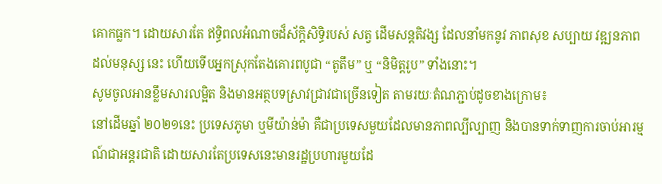គោកធ្លក។ ដោយសារតែ ឥទ្ធិពលអំណាចដ៏ស័ក្ដិសិទ្ធិរបស់ សត្វ ដើមសន្ដតិវង្ស ដែលនាំមកនូវ ភាពសុខ សប្បាយ វឌ្ឍនភាពដល់មនុស្ស នេះ ហើយទើបអ្នកស្រុកតែងគោរពបូជា “តូតឹម” ឬ “និមិត្ដរូប” ទាំងនោះ។
សូមចូលអានខ្លឹមសារលម្អិត និងមានអត្ថបទស្រាវជ្រាវជាច្រើនទៀត តាមរយៈតំណភ្ជាប់ដូចខាងក្រោម៖
នៅដើមឆ្នាំ ២០២១នេះ ប្រទេសភូមា ឬមីយ៉ាន់ម៉ា គឺជាប្រទេសមួយដែលមានភាពល្បីល្បាញ និងបានទាក់ទាញការចាប់អារម្មណ៍ជាអន្តរជាតិ ដោយសារតែប្រទេសនេះមានរដ្ឋប្រហារមួយដែ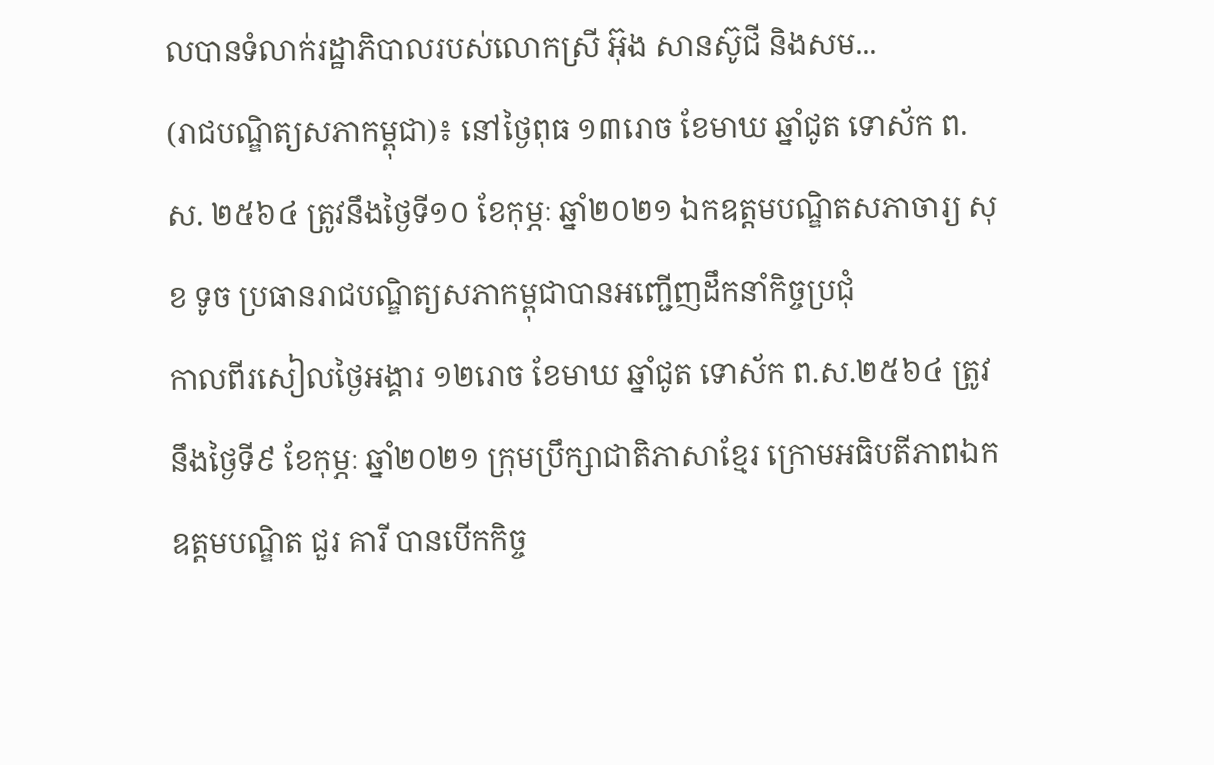លបានទំលាក់រដ្ឋាភិបាលរបស់លោកស្រី អ៊ុង សានស៊ូជី និងសម...
(រាជបណ្ឌិត្យសភាកម្ពុជា)៖ នៅថ្ងៃពុធ ១៣រោច ខែមាឃ ឆ្នាំជូត ទោស័ក ព.ស. ២៥៦៤ ត្រូវនឹងថ្ងៃទី១០ ខែកុម្ភៈ ឆ្នាំ២០២១ ឯកឧត្តមបណ្ឌិតសភាចារ្យ សុខ ទូច ប្រធានរាជបណ្ឌិត្យសភាកម្ពុជាបានអញ្ជើញដឹកនាំកិច្ចប្រជុំ
កាលពីរសៀលថ្ងៃអង្គារ ១២រោច ខែមាឃ ឆ្នាំជូត ទោស័ក ព.ស.២៥៦៤ ត្រូវនឹងថ្ងៃទី៩ ខែកុម្ភៈ ឆ្នាំ២០២១ ក្រុមប្រឹក្សាជាតិភាសាខ្មែរ ក្រោមអធិបតីភាពឯកឧត្តមបណ្ឌិត ជួរ គារី បានបើកកិច្ច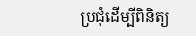ប្រជុំដើម្បីពិនិត្យ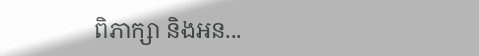ពិភាក្សា និងអន...